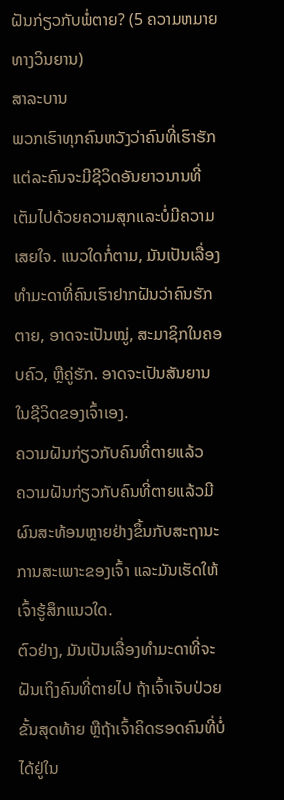ຝັນກ່ຽວກັບພໍ່ຕາຍ? (5 ຄວາມຫມາຍທາງວິນຍານ)
ສາລະບານ
ພວກເຮົາທຸກຄົນຫວັງວ່າຄົນທີ່ເຮົາຮັກແຕ່ລະຄົນຈະມີຊີວິດອັນຍາວນານທີ່ເຕັມໄປດ້ວຍຄວາມສຸກແລະບໍ່ມີຄວາມເສຍໃຈ. ແນວໃດກໍ່ຕາມ, ມັນເປັນເລື່ອງທຳມະດາທີ່ຄົນເຮົາຢາກຝັນວ່າຄົນຮັກຕາຍ, ອາດຈະເປັນໝູ່, ສະມາຊິກໃນຄອບຄົວ, ຫຼືຄູ່ຮັກ. ອາດຈະເປັນສັນຍານໃນຊີວິດຂອງເຈົ້າເອງ.
ຄວາມຝັນກ່ຽວກັບຄົນທີ່ຕາຍແລ້ວ
ຄວາມຝັນກ່ຽວກັບຄົນທີ່ຕາຍແລ້ວມີຜົນສະທ້ອນຫຼາຍຢ່າງຂຶ້ນກັບສະຖານະການສະເພາະຂອງເຈົ້າ ແລະມັນເຮັດໃຫ້ເຈົ້າຮູ້ສຶກແນວໃດ.
ຕົວຢ່າງ, ມັນເປັນເລື່ອງທຳມະດາທີ່ຈະຝັນເຖິງຄົນທີ່ຕາຍໄປ ຖ້າເຈົ້າເຈັບປ່ວຍຂັ້ນສຸດທ້າຍ ຫຼືຖ້າເຈົ້າຄິດຮອດຄົນທີ່ບໍ່ໄດ້ຢູ່ໃນ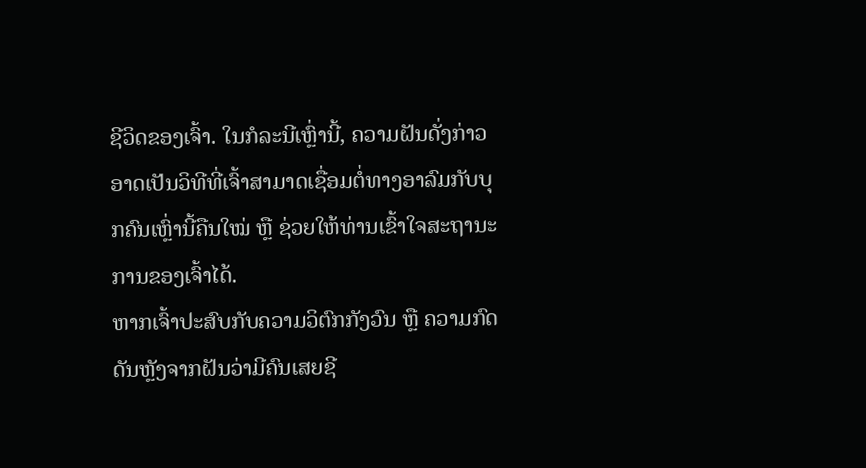ຊີວິດຂອງເຈົ້າ. ໃນກໍລະນີເຫຼົ່ານີ້, ຄວາມຝັນດັ່ງກ່າວອາດເປັນວິທີທີ່ເຈົ້າສາມາດເຊື່ອມຕໍ່ທາງອາລົມກັບບຸກຄົນເຫຼົ່ານີ້ຄືນໃໝ່ ຫຼື ຊ່ວຍໃຫ້ທ່ານເຂົ້າໃຈສະຖານະການຂອງເຈົ້າໄດ້.
ຫາກເຈົ້າປະສົບກັບຄວາມວິຕົກກັງວົນ ຫຼື ຄວາມກົດດັນຫຼັງຈາກຝັນວ່າມີຄົນເສຍຊີ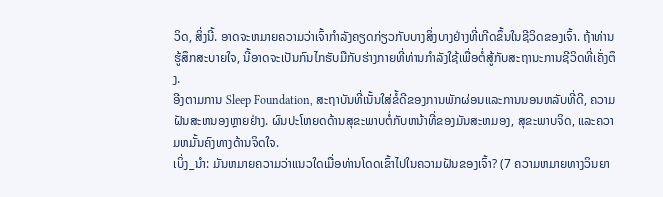ວິດ, ສິ່ງນີ້. ອາດຈະຫມາຍຄວາມວ່າເຈົ້າກໍາລັງຄຽດກ່ຽວກັບບາງສິ່ງບາງຢ່າງທີ່ເກີດຂຶ້ນໃນຊີວິດຂອງເຈົ້າ. ຖ້າທ່ານຮູ້ສຶກສະບາຍໃຈ, ນີ້ອາດຈະເປັນກົນໄກຮັບມືກັບຮ່າງກາຍທີ່ທ່ານກໍາລັງໃຊ້ເພື່ອຕໍ່ສູ້ກັບສະຖານະການຊີວິດທີ່ເຄັ່ງຕຶງ.
ອີງຕາມການ Sleep Foundation, ສະຖາບັນທີ່ເນັ້ນໃສ່ຂໍ້ດີຂອງການພັກຜ່ອນແລະການນອນຫລັບທີ່ດີ, ຄວາມຝັນສະຫນອງຫຼາຍຢ່າງ. ຜົນປະໂຫຍດດ້ານສຸຂະພາບຕໍ່ກັບຫນ້າທີ່ຂອງມັນສະຫມອງ, ສຸຂະພາບຈິດ, ແລະຄວາມຫມັ້ນຄົງທາງດ້ານຈິດໃຈ.
ເບິ່ງ_ນຳ: ມັນຫມາຍຄວາມວ່າແນວໃດເມື່ອທ່ານໂດດເຂົ້າໄປໃນຄວາມຝັນຂອງເຈົ້າ? (7 ຄວາມຫມາຍທາງວິນຍາ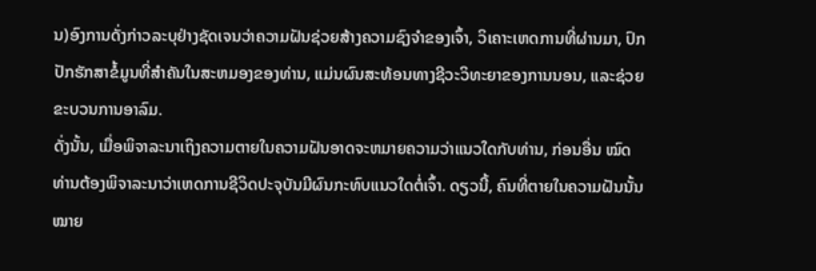ນ)ອົງການດັ່ງກ່າວລະບຸຢ່າງຊັດເຈນວ່າຄວາມຝັນຊ່ວຍສ້າງຄວາມຊົງຈໍາຂອງເຈົ້າ, ວິເຄາະເຫດການທີ່ຜ່ານມາ, ປົກປັກຮັກສາຂໍ້ມູນທີ່ສໍາຄັນໃນສະຫມອງຂອງທ່ານ, ແມ່ນຜົນສະທ້ອນທາງຊີວະວິທະຍາຂອງການນອນ, ແລະຊ່ວຍຂະບວນການອາລົມ.
ດັ່ງນັ້ນ, ເມື່ອພິຈາລະນາເຖິງຄວາມຕາຍໃນຄວາມຝັນອາດຈະຫມາຍຄວາມວ່າແນວໃດກັບທ່ານ, ກ່ອນອື່ນ ໝົດ ທ່ານຕ້ອງພິຈາລະນາວ່າເຫດການຊີວິດປະຈຸບັນມີຜົນກະທົບແນວໃດຕໍ່ເຈົ້າ. ດຽວນີ້, ຄົນທີ່ຕາຍໃນຄວາມຝັນນັ້ນໝາຍ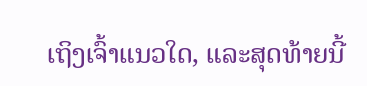ເຖິງເຈົ້າແນວໃດ, ແລະສຸດທ້າຍນີ້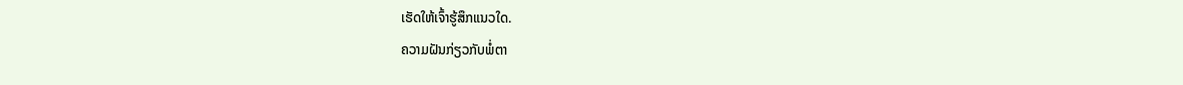ເຮັດໃຫ້ເຈົ້າຮູ້ສຶກແນວໃດ.
ຄວາມຝັນກ່ຽວກັບພໍ່ຕາ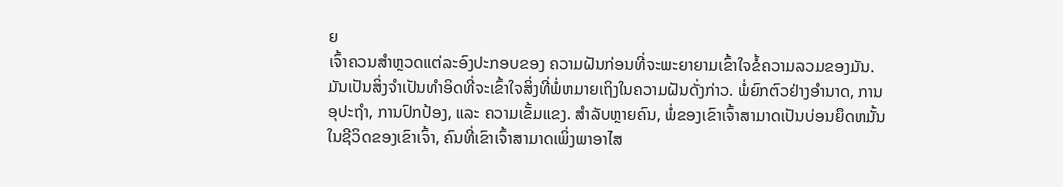ຍ
ເຈົ້າຄວນສຳຫຼວດແຕ່ລະອົງປະກອບຂອງ ຄວາມຝັນກ່ອນທີ່ຈະພະຍາຍາມເຂົ້າໃຈຂໍ້ຄວາມລວມຂອງມັນ.
ມັນເປັນສິ່ງຈໍາເປັນທໍາອິດທີ່ຈະເຂົ້າໃຈສິ່ງທີ່ພໍ່ຫມາຍເຖິງໃນຄວາມຝັນດັ່ງກ່າວ. ພໍ່ຍົກຕົວຢ່າງອຳນາດ, ການອຸປະຖຳ, ການປົກປ້ອງ, ແລະ ຄວາມເຂັ້ມແຂງ. ສໍາລັບຫຼາຍຄົນ, ພໍ່ຂອງເຂົາເຈົ້າສາມາດເປັນບ່ອນຍຶດຫມັ້ນໃນຊີວິດຂອງເຂົາເຈົ້າ, ຄົນທີ່ເຂົາເຈົ້າສາມາດເພິ່ງພາອາໄສ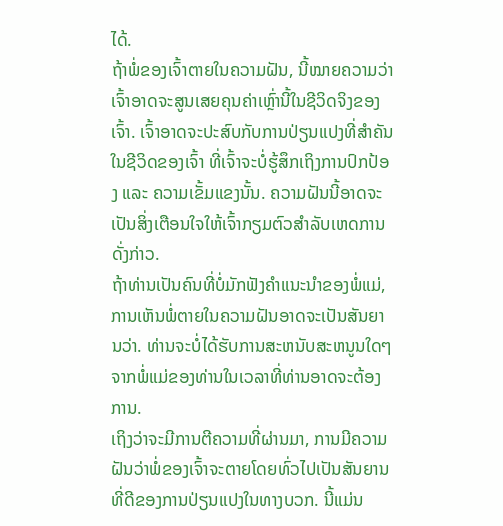ໄດ້.
ຖ້າພໍ່ຂອງເຈົ້າຕາຍໃນຄວາມຝັນ, ນີ້ໝາຍຄວາມວ່າເຈົ້າອາດຈະສູນເສຍຄຸນຄ່າເຫຼົ່ານີ້ໃນຊີວິດຈິງຂອງເຈົ້າ. ເຈົ້າອາດຈະປະສົບກັບການປ່ຽນແປງທີ່ສຳຄັນໃນຊີວິດຂອງເຈົ້າ ທີ່ເຈົ້າຈະບໍ່ຮູ້ສຶກເຖິງການປົກປ້ອງ ແລະ ຄວາມເຂັ້ມແຂງນັ້ນ. ຄວາມຝັນນີ້ອາດຈະເປັນສິ່ງເຕືອນໃຈໃຫ້ເຈົ້າກຽມຕົວສຳລັບເຫດການດັ່ງກ່າວ.
ຖ້າທ່ານເປັນຄົນທີ່ບໍ່ມັກຟັງຄຳແນະນຳຂອງພໍ່ແມ່, ການເຫັນພໍ່ຕາຍໃນຄວາມຝັນອາດຈະເປັນສັນຍານວ່າ. ທ່ານຈະບໍ່ໄດ້ຮັບການສະຫນັບສະຫນູນໃດໆຈາກພໍ່ແມ່ຂອງທ່ານໃນເວລາທີ່ທ່ານອາດຈະຕ້ອງການ.
ເຖິງວ່າຈະມີການຕີຄວາມທີ່ຜ່ານມາ, ການມີຄວາມຝັນວ່າພໍ່ຂອງເຈົ້າຈະຕາຍໂດຍທົ່ວໄປເປັນສັນຍານທີ່ດີຂອງການປ່ຽນແປງໃນທາງບວກ. ນີ້ແມ່ນ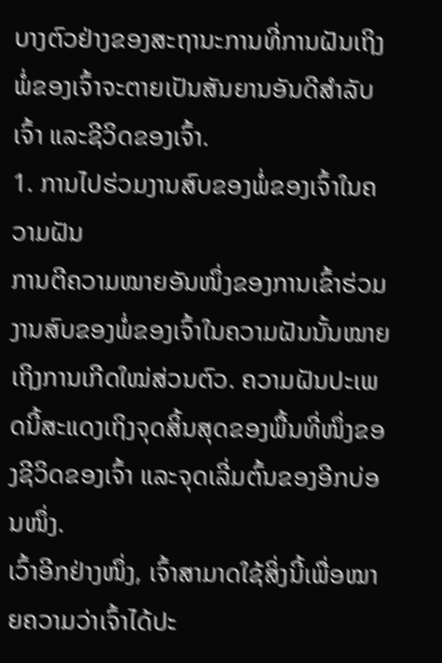ບາງຕົວຢ່າງຂອງສະຖານະການທີ່ການຝັນເຖິງພໍ່ຂອງເຈົ້າຈະຕາຍເປັນສັນຍານອັນດີສຳລັບເຈົ້າ ແລະຊີວິດຂອງເຈົ້າ.
1. ການໄປຮ່ວມງານສົບຂອງພໍ່ຂອງເຈົ້າໃນຄວາມຝັນ
ການຕີຄວາມໝາຍອັນໜຶ່ງຂອງການເຂົ້າຮ່ວມງານສົບຂອງພໍ່ຂອງເຈົ້າໃນຄວາມຝັນນັ້ນໝາຍເຖິງການເກີດໃໝ່ສ່ວນຕົວ. ຄວາມຝັນປະເພດນີ້ສະແດງເຖິງຈຸດສິ້ນສຸດຂອງພື້ນທີ່ໜຶ່ງຂອງຊີວິດຂອງເຈົ້າ ແລະຈຸດເລີ່ມຕົ້ນຂອງອີກບ່ອນໜຶ່ງ.
ເວົ້າອີກຢ່າງໜຶ່ງ, ເຈົ້າສາມາດໃຊ້ສິ່ງນີ້ເພື່ອໝາຍຄວາມວ່າເຈົ້າໄດ້ປະ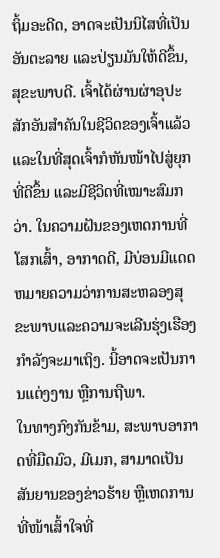ຖິ້ມອະດີດ, ອາດຈະເປັນນິໄສທີ່ເປັນອັນຕະລາຍ ແລະປ່ຽນມັນໃຫ້ດີຂຶ້ນ, ສຸຂະພາບດີ. ເຈົ້າໄດ້ຜ່ານຜ່າອຸປະສັກອັນສຳຄັນໃນຊີວິດຂອງເຈົ້າແລ້ວ ແລະໃນທີ່ສຸດເຈົ້າກໍຫັນໜ້າໄປສູ່ຍຸກທີ່ດີຂຶ້ນ ແລະມີຊີວິດທີ່ເໝາະສົມກວ່າ. ໃນຄວາມຝັນຂອງເຫດການທີ່ໂສກເສົ້າ, ອາກາດດີ, ມີບ່ອນມີແດດຫມາຍຄວາມວ່າການສະຫລອງສຸຂະພາບແລະຄວາມຈະເລີນຮຸ່ງເຮືອງກໍາລັງຈະມາເຖິງ. ນີ້ອາດຈະເປັນການແຕ່ງງານ ຫຼືການຖືພາ.
ໃນທາງກົງກັນຂ້າມ, ສະພາບອາກາດທີ່ມືດມົວ, ມີເມກ, ສາມາດເປັນສັນຍານຂອງຂ່າວຮ້າຍ ຫຼືເຫດການທີ່ໜ້າເສົ້າໃຈທີ່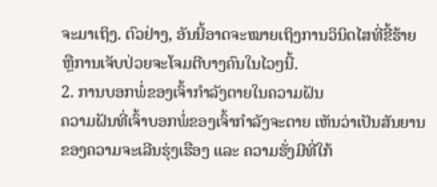ຈະມາເຖິງ. ຕົວຢ່າງ, ອັນນີ້ອາດຈະໝາຍເຖິງການວິນິດໄສທີ່ຂີ້ຮ້າຍ ຫຼືການເຈັບປ່ວຍຈະໂຈມຕີບາງຄົນໃນໄວໆນີ້.
2. ການບອກພໍ່ຂອງເຈົ້າກຳລັງຕາຍໃນຄວາມຝັນ
ຄວາມຝັນທີ່ເຈົ້າບອກພໍ່ຂອງເຈົ້າກຳລັງຈະຕາຍ ເຫັນວ່າເປັນສັນຍານຂອງຄວາມຈະເລີນຮຸ່ງເຮືອງ ແລະ ຄວາມຮັ່ງມີທີ່ໃກ້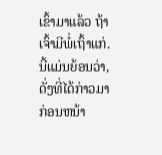ເຂົ້າມາແລ້ວ ຖ້າເຈົ້າມີພໍ່ເຖົ້າແກ່. ນີ້ແມ່ນຍ້ອນວ່າ, ດັ່ງທີ່ໄດ້ກ່າວມາກ່ອນຫນ້າ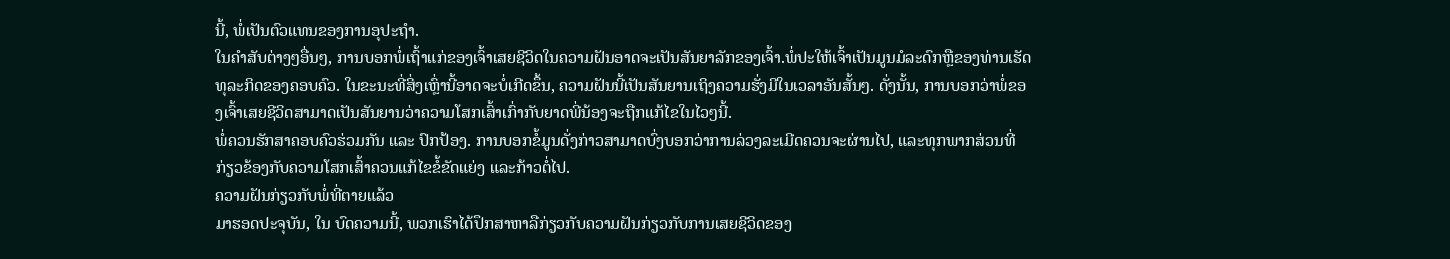ນີ້, ພໍ່ເປັນຕົວແທນຂອງການອຸປະຖໍາ.
ໃນຄໍາສັບຕ່າງໆອື່ນໆ, ການບອກພໍ່ເຖົ້າແກ່ຂອງເຈົ້າເສຍຊີວິດໃນຄວາມຝັນອາດຈະເປັນສັນຍາລັກຂອງເຈົ້າ.ພໍ່ປະໃຫ້ເຈົ້າເປັນມູນມໍລະດົກຫຼືຂອງທ່ານເຮັດທຸລະກິດຂອງຄອບຄົວ. ໃນຂະນະທີ່ສິ່ງເຫຼົ່ານີ້ອາດຈະບໍ່ເກີດຂຶ້ນ, ຄວາມຝັນນີ້ເປັນສັນຍານເຖິງຄວາມຮັ່ງມີໃນເວລາອັນສັ້ນໆ. ດັ່ງນັ້ນ, ການບອກວ່າພໍ່ຂອງເຈົ້າເສຍຊີວິດສາມາດເປັນສັນຍານວ່າຄວາມໂສກເສົ້າເກົ່າກັບຍາດພີ່ນ້ອງຈະຖືກແກ້ໄຂໃນໄວໆນີ້.
ພໍ່ຄວນຮັກສາຄອບຄົວຮ່ວມກັນ ແລະ ປົກປ້ອງ. ການບອກຂໍ້ມູນດັ່ງກ່າວສາມາດບົ່ງບອກວ່າການລ່ວງລະເມີດຄວນຈະຜ່ານໄປ, ແລະທຸກພາກສ່ວນທີ່ກ່ຽວຂ້ອງກັບຄວາມໂສກເສົ້າຄວນແກ້ໄຂຂໍ້ຂັດແຍ່ງ ແລະກ້າວຕໍ່ໄປ.
ຄວາມຝັນກ່ຽວກັບພໍ່ທີ່ຕາຍແລ້ວ
ມາຮອດປະຈຸບັນ, ໃນ ບົດຄວາມນີ້, ພວກເຮົາໄດ້ປຶກສາຫາລືກ່ຽວກັບຄວາມຝັນກ່ຽວກັບການເສຍຊີວິດຂອງ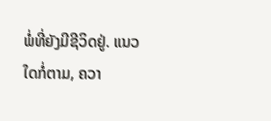ພໍ່ທີ່ຍັງມີຊີວິດຢູ່. ແນວໃດກໍ່ຕາມ, ຄວາ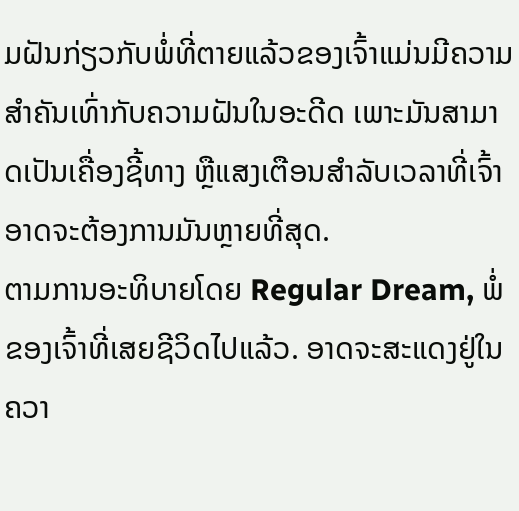ມຝັນກ່ຽວກັບພໍ່ທີ່ຕາຍແລ້ວຂອງເຈົ້າແມ່ນມີຄວາມສຳຄັນເທົ່າກັບຄວາມຝັນໃນອະດີດ ເພາະມັນສາມາດເປັນເຄື່ອງຊີ້ທາງ ຫຼືແສງເຕືອນສຳລັບເວລາທີ່ເຈົ້າອາດຈະຕ້ອງການມັນຫຼາຍທີ່ສຸດ.
ຕາມການອະທິບາຍໂດຍ Regular Dream, ພໍ່ຂອງເຈົ້າທີ່ເສຍຊີວິດໄປແລ້ວ. ອາດຈະສະແດງຢູ່ໃນຄວາ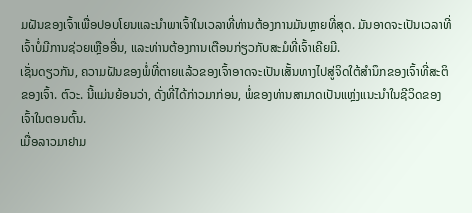ມຝັນຂອງເຈົ້າເພື່ອປອບໂຍນແລະນໍາພາເຈົ້າໃນເວລາທີ່ທ່ານຕ້ອງການມັນຫຼາຍທີ່ສຸດ. ມັນອາດຈະເປັນເວລາທີ່ເຈົ້າບໍ່ມີການຊ່ວຍເຫຼືອອື່ນ, ແລະທ່ານຕ້ອງການເຕືອນກ່ຽວກັບສະມໍທີ່ເຈົ້າເຄີຍມີ.
ເຊັ່ນດຽວກັນ, ຄວາມຝັນຂອງພໍ່ທີ່ຕາຍແລ້ວຂອງເຈົ້າອາດຈະເປັນເສັ້ນທາງໄປສູ່ຈິດໃຕ້ສໍານຶກຂອງເຈົ້າທີ່ສະຕິຂອງເຈົ້າ. ຕົວະ. ນີ້ແມ່ນຍ້ອນວ່າ, ດັ່ງທີ່ໄດ້ກ່າວມາກ່ອນ, ພໍ່ຂອງທ່ານສາມາດເປັນແຫຼ່ງແນະນໍາໃນຊີວິດຂອງເຈົ້າໃນຕອນຕົ້ນ.
ເມື່ອລາວມາຢາມ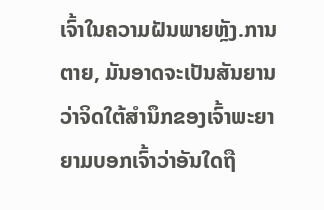ເຈົ້າໃນຄວາມຝັນພາຍຫຼັງ.ການຕາຍ, ມັນອາດຈະເປັນສັນຍານວ່າຈິດໃຕ້ສຳນຶກຂອງເຈົ້າພະຍາຍາມບອກເຈົ້າວ່າອັນໃດຖື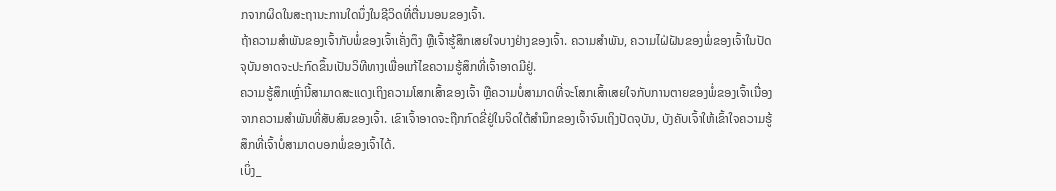ກຈາກຜິດໃນສະຖານະການໃດນຶ່ງໃນຊີວິດທີ່ຕື່ນນອນຂອງເຈົ້າ.
ຖ້າຄວາມສຳພັນຂອງເຈົ້າກັບພໍ່ຂອງເຈົ້າເຄັ່ງຕຶງ ຫຼືເຈົ້າຮູ້ສຶກເສຍໃຈບາງຢ່າງຂອງເຈົ້າ. ຄວາມສຳພັນ, ຄວາມໄຝ່ຝັນຂອງພໍ່ຂອງເຈົ້າໃນປັດຈຸບັນອາດຈະປະກົດຂຶ້ນເປັນວິທີທາງເພື່ອແກ້ໄຂຄວາມຮູ້ສຶກທີ່ເຈົ້າອາດມີຢູ່.
ຄວາມຮູ້ສຶກເຫຼົ່ານີ້ສາມາດສະແດງເຖິງຄວາມໂສກເສົ້າຂອງເຈົ້າ ຫຼືຄວາມບໍ່ສາມາດທີ່ຈະໂສກເສົ້າເສຍໃຈກັບການຕາຍຂອງພໍ່ຂອງເຈົ້າເນື່ອງຈາກຄວາມສຳພັນທີ່ສັບສົນຂອງເຈົ້າ. ເຂົາເຈົ້າອາດຈະຖືກກົດຂີ່ຢູ່ໃນຈິດໃຕ້ສຳນຶກຂອງເຈົ້າຈົນເຖິງປັດຈຸບັນ, ບັງຄັບເຈົ້າໃຫ້ເຂົ້າໃຈຄວາມຮູ້ສຶກທີ່ເຈົ້າບໍ່ສາມາດບອກພໍ່ຂອງເຈົ້າໄດ້.
ເບິ່ງ_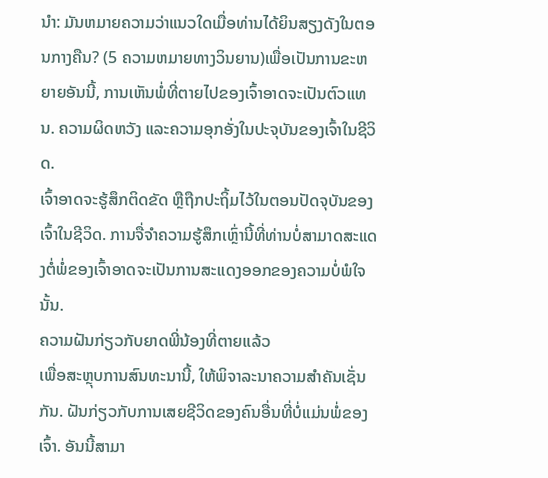ນຳ: ມັນຫມາຍຄວາມວ່າແນວໃດເມື່ອທ່ານໄດ້ຍິນສຽງດັງໃນຕອນກາງຄືນ? (5 ຄວາມຫມາຍທາງວິນຍານ)ເພື່ອເປັນການຂະຫຍາຍອັນນີ້, ການເຫັນພໍ່ທີ່ຕາຍໄປຂອງເຈົ້າອາດຈະເປັນຕົວແທນ. ຄວາມຜິດຫວັງ ແລະຄວາມອຸກອັ່ງໃນປະຈຸບັນຂອງເຈົ້າໃນຊີວິດ.
ເຈົ້າອາດຈະຮູ້ສຶກຕິດຂັດ ຫຼືຖືກປະຖິ້ມໄວ້ໃນຕອນປັດຈຸບັນຂອງເຈົ້າໃນຊີວິດ. ການຈື່ຈໍາຄວາມຮູ້ສຶກເຫຼົ່ານີ້ທີ່ທ່ານບໍ່ສາມາດສະແດງຕໍ່ພໍ່ຂອງເຈົ້າອາດຈະເປັນການສະແດງອອກຂອງຄວາມບໍ່ພໍໃຈນັ້ນ.
ຄວາມຝັນກ່ຽວກັບຍາດພີ່ນ້ອງທີ່ຕາຍແລ້ວ
ເພື່ອສະຫຼຸບການສົນທະນານີ້, ໃຫ້ພິຈາລະນາຄວາມສໍາຄັນເຊັ່ນກັນ. ຝັນກ່ຽວກັບການເສຍຊີວິດຂອງຄົນອື່ນທີ່ບໍ່ແມ່ນພໍ່ຂອງເຈົ້າ. ອັນນີ້ສາມາ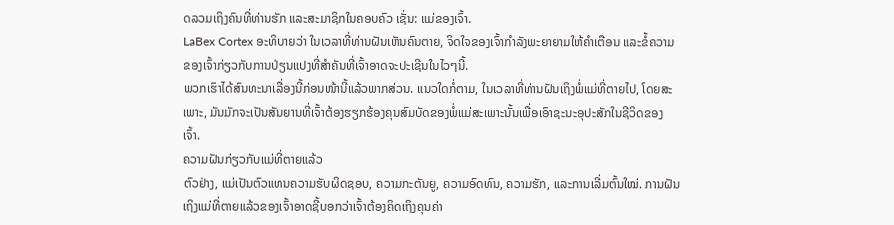ດລວມເຖິງຄົນທີ່ທ່ານຮັກ ແລະສະມາຊິກໃນຄອບຄົວ ເຊັ່ນ: ແມ່ຂອງເຈົ້າ.
LaBex Cortex ອະທິບາຍວ່າ ໃນເວລາທີ່ທ່ານຝັນເຫັນຄົນຕາຍ, ຈິດໃຈຂອງເຈົ້າກໍາລັງພະຍາຍາມໃຫ້ຄໍາເຕືອນ ແລະຂໍ້ຄວາມຂອງເຈົ້າກ່ຽວກັບການປ່ຽນແປງທີ່ສໍາຄັນທີ່ເຈົ້າອາດຈະປະເຊີນໃນໄວໆນີ້.
ພວກເຮົາໄດ້ສົນທະນາເລື່ອງນີ້ກ່ອນໜ້ານີ້ແລ້ວພາກສ່ວນ. ແນວໃດກໍ່ຕາມ, ໃນເວລາທີ່ທ່ານຝັນເຖິງພໍ່ແມ່ທີ່ຕາຍໄປ, ໂດຍສະເພາະ, ມັນມັກຈະເປັນສັນຍານທີ່ເຈົ້າຕ້ອງຮຽກຮ້ອງຄຸນສົມບັດຂອງພໍ່ແມ່ສະເພາະນັ້ນເພື່ອເອົາຊະນະອຸປະສັກໃນຊີວິດຂອງເຈົ້າ.
ຄວາມຝັນກ່ຽວກັບແມ່ທີ່ຕາຍແລ້ວ
ຕົວຢ່າງ, ແມ່ເປັນຕົວແທນຄວາມຮັບຜິດຊອບ, ຄວາມກະຕັນຍູ, ຄວາມອົດທົນ, ຄວາມຮັກ, ແລະການເລີ່ມຕົ້ນໃໝ່. ການຝັນເຖິງແມ່ທີ່ຕາຍແລ້ວຂອງເຈົ້າອາດຊີ້ບອກວ່າເຈົ້າຕ້ອງຄິດເຖິງຄຸນຄ່າ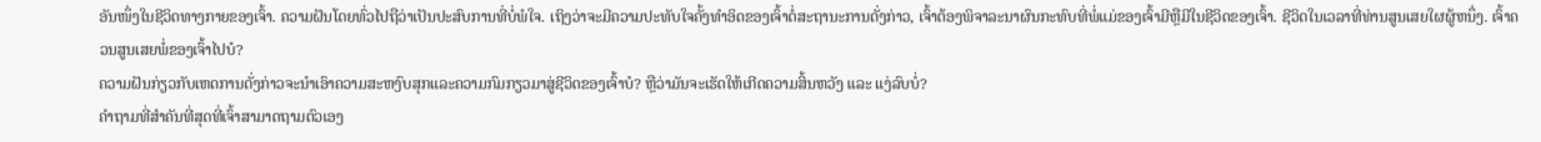ອັນໜຶ່ງໃນຊີວິດທາງກາຍຂອງເຈົ້າ. ຄວາມຝັນໂດຍທົ່ວໄປຖືວ່າເປັນປະສົບການທີ່ບໍ່ພໍໃຈ. ເຖິງວ່າຈະມີຄວາມປະທັບໃຈຄັ້ງທໍາອິດຂອງເຈົ້າຕໍ່ສະຖານະການດັ່ງກ່າວ, ເຈົ້າຕ້ອງພິຈາລະນາຜົນກະທົບທີ່ພໍ່ແມ່ຂອງເຈົ້າມີຫຼືມີໃນຊີວິດຂອງເຈົ້າ. ຊີວິດໃນເວລາທີ່ທ່ານສູນເສຍໃຜຜູ້ຫນຶ່ງ. ເຈົ້າຄວນສູນເສຍພໍ່ຂອງເຈົ້າໄປບໍ?
ຄວາມຝັນກ່ຽວກັບເຫດການດັ່ງກ່າວຈະນໍາເອົາຄວາມສະຫງົບສຸກແລະຄວາມກົມກຽວມາສູ່ຊີວິດຂອງເຈົ້າບໍ? ຫຼືວ່າມັນຈະເຮັດໃຫ້ເກີດຄວາມສິ້ນຫວັງ ແລະ ແງ່ລົບບໍ່?
ຄຳຖາມທີ່ສຳຄັນທີ່ສຸດທີ່ເຈົ້າສາມາດຖາມຕົວເອງ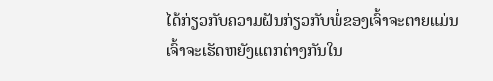ໄດ້ກ່ຽວກັບຄວາມຝັນກ່ຽວກັບພໍ່ຂອງເຈົ້າຈະຕາຍແມ່ນເຈົ້າຈະເຮັດຫຍັງແຕກຕ່າງກັນໃນ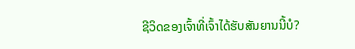ຊີວິດຂອງເຈົ້າທີ່ເຈົ້າໄດ້ຮັບສັນຍານນີ້ບໍ?